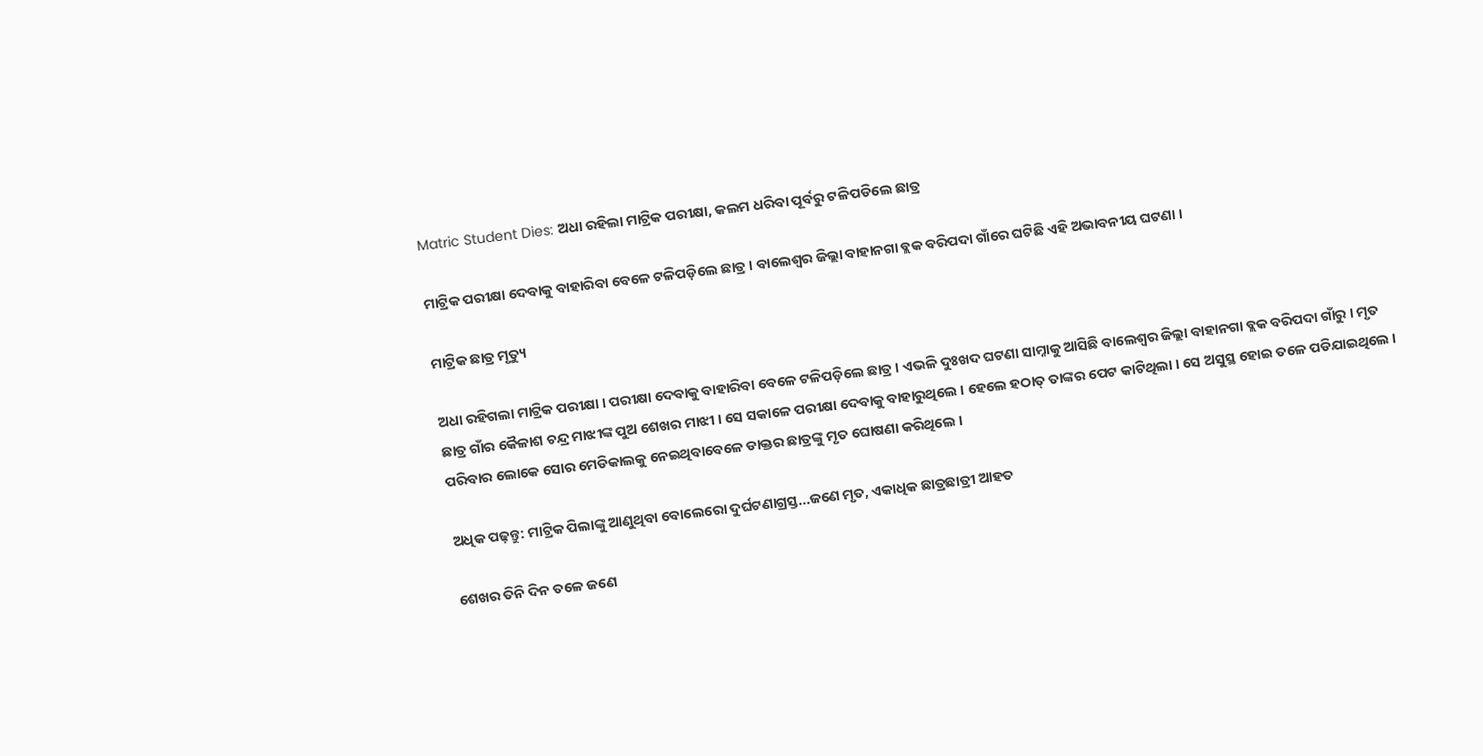Matric Student Dies: ଅଧା ରହିଲା ମାଟ୍ରିକ ପରୀକ୍ଷା, କଲମ ଧରିବା ପୂର୍ବରୁ ଟଳିପଡିଲେ ଛାତ୍ର

ମାଟ୍ରିକ ପରୀକ୍ଷା ଦେବାକୁ ବାହାରିବା ବେଳେ ଟଳିପଡ଼ିଲେ ଛାତ୍ର । ବାଲେଶ୍ବର ଜିଲ୍ଲା ବାହାନଗା ବ୍ଲକ ବରିପଦା ଗାଁରେ ଘଟିଛି ଏହି ଅଭାବନୀୟ ଘଟଣା ।

ମାଟ୍ରିକ ଛାତ୍ର ମୃତ୍ୟୁ

ଅଧା ରହିଗଲା ମାଟ୍ରିକ ପରୀକ୍ଷା । ପରୀକ୍ଷା ଦେବାକୁ ବାହାରିବା ବେଳେ ଟଳିପଡ଼ିଲେ ଛାତ୍ର । ଏଭଳି ଦୁଃଖଦ ଘଟଣା ସାମ୍ନାକୁ ଆସିଛି ବାଲେଶ୍ୱର ଜିଲ୍ଲା ବାହାନଗା ବ୍ଲକ ବରିପଦା ଗାଁରୁ । ମୃତ ଛାତ୍ର ଗାଁର କୈଳାଶ ଚନ୍ଦ୍ର ମାଝୀଙ୍କ ପୁଅ ଶେଖର ମାଝୀ । ସେ ସକାଳେ ପରୀକ୍ଷା ଦେବାକୁ ବାହାରୁଥିଲେ । ହେଲେ ହଠାତ୍ ତାଙ୍କର ପେଟ କାଟିଥିଲା । ସେ ଅସୁସ୍ଥ ହୋଇ ତଳେ ପଡିଯାଇଥିଲେ । ପରିବାର ଲୋକେ ସୋର ମେଡିକାଲକୁ ନେଇଥିବାବେଳେ ଡାକ୍ତର ଛାତ୍ରଙ୍କୁ ମୃତ ଘୋଷଣା କରିଥିଲେ ।

ଅଧିକ ପଢ଼ନ୍ତୁ: ମାଟ୍ରିକ ପିଲାଙ୍କୁ ଆଣୁଥିବା ବୋଲେରୋ ଦୁର୍ଘଟଣାଗ୍ରସ୍ତ...ଜଣେ ମୃତ, ଏକାଧିକ ଛାତ୍ରଛାତ୍ରୀ ଆହତ

ଶେଖର ତିନି ଦିନ ତଳେ ଜଣେ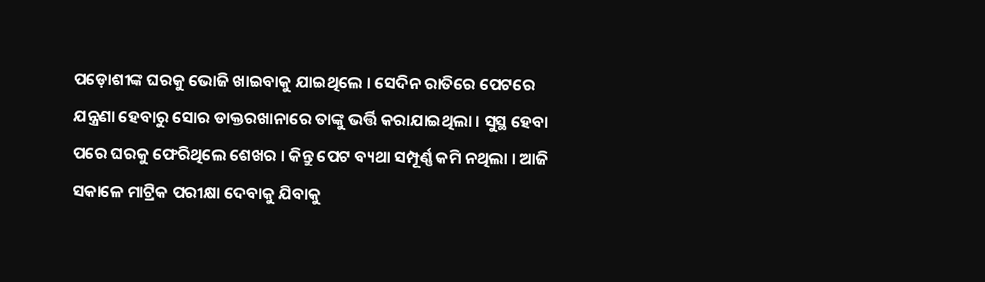ପଡ଼ୋଶୀଙ୍କ ଘରକୁ ଭୋଜି ଖାଇବାକୁ ଯାଇଥିଲେ । ସେଦିନ ରାତିରେ ପେଟରେ ଯନ୍ତ୍ରଣା ହେବାରୁ ସୋର ଡାକ୍ତରଖାନାରେ ତାଙ୍କୁ ଭର୍ତ୍ତି କରାଯାଇଥିଲା । ସୁସ୍ଥ ହେବା ପରେ ଘରକୁ ଫେରିଥିଲେ ଶେଖର । କିନ୍ତୁ ପେଟ ବ୍ୟଥା ସମ୍ପୂର୍ଣ୍ଣ କମି ନଥିଲା । ଆଜି ସକାଳେ ମାଟ୍ରିକ ପରୀକ୍ଷା ଦେବାକୁ ଯିବାକୁ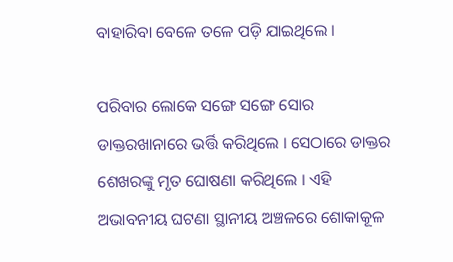ବାହାରିବା ବେଳେ ତଳେ ପଡ଼ି ଯାଇଥିଲେ ।

ପରିବାର ଲୋକେ ସଙ୍ଗେ ସଙ୍ଗେ ସୋର ଡାକ୍ତରଖାନାରେ ଭର୍ତ୍ତି କରିଥିଲେ । ସେଠାରେ ଡାକ୍ତର ଶେଖରଙ୍କୁ ମୃତ ଘୋଷଣା କରିଥିଲେ । ଏହି ଅଭାବନୀୟ ଘଟଣା ସ୍ଥାନୀୟ ଅଞ୍ଚଳରେ ଶୋକାକୂଳ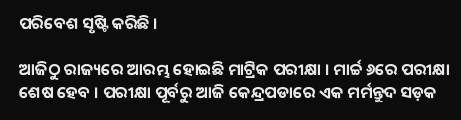ପରିବେଶ ସୃଷ୍ଟି କରିଛି ।

ଆଜିଠୁ ରାଜ୍ୟରେ ଆରମ୍ଭ ହୋଇଛି ମାଟ୍ରିକ ପରୀକ୍ଷା । ମାର୍ଚ୍ଚ ୬ରେ ପରୀକ୍ଷା ଶେଷ ହେବ । ପରୀକ୍ଷା ପୂର୍ବରୁ ଆଜି କେନ୍ଦ୍ରପଡାରେ ଏକ ମର୍ମନ୍ତୁଦ ସଡ଼କ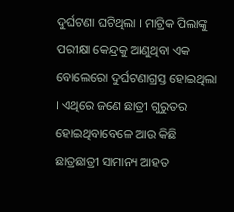ଦୁର୍ଘଟଣା ଘଟିଥିଲା । ମାଟ୍ରିକ ପିଲାଙ୍କୁ ପରୀକ୍ଷା କେନ୍ଦ୍ରକୁ ଆଣୁଥିବା ଏକ ବୋଲେରୋ ଦୁର୍ଘଟଣାଗ୍ରସ୍ତ ହୋଇଥିଲା । ଏଥିରେ ଜଣେ ଛାତ୍ରୀ ଗୁରୁତର ହୋଇଥିବାବେଳେ ଆଉ କିଛି ଛାତ୍ରଛାତ୍ରୀ ସାମାନ୍ୟ ଆହତ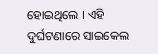ହୋଇଥିଲେ । ଏହି ଦୁର୍ଘଟଣାରେ ସାଇକେଲ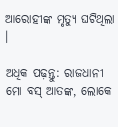ଆରୋହୀଙ୍କ ମୃତ୍ୟୁ ଘଟିଥିଲା ।

ଅଧିକ ପଢ଼ନ୍ତୁ: ରାଜଧାନୀ ମୋ ବସ୍ ଆତଙ୍କ, ଲୋକେ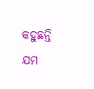କହୁଛନ୍ତି ଯମ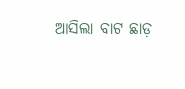ଆସିଲା ବାଟ ଛାଡ଼